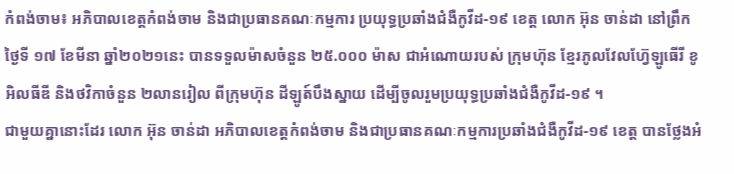កំពង់ចាម៖ អភិបាលខេត្តកំពង់ចាម និងជាប្រធានគណៈកម្មការ ប្រយុទ្ធប្រឆាំងជំងឺកូវីដ-១៩ ខេត្ត លោក អ៊ុន ចាន់ដា នៅព្រឹកថ្ងៃទី ១៧ ខែមីនា ឆ្នាំ២០២១នេះ បានទទួលម៉ាសចំនួន ២៥.០០០ ម៉ាស ជាអំណោយរបស់ ក្រុមហ៊ុន ខ្មែរភូលវែលហ៊្វែឡូធើរី ខូអិលធីឌី និងថវិកាចំនួន ២លានរៀល ពីក្រុមហ៊ុន ដីឡូត៍បឹងស្នាយ ដើម្បីចូលរួមប្រយុទ្ធប្រឆាំងជំងឺកូវីដ-១៩ ។
ជាមួយគ្នានោះដែរ លោក អ៊ុន ចាន់ដា អភិបាលខេត្តកំពង់ចាម និងជាប្រធានគណៈកម្មការប្រឆាំងជំងឺកូវីដ-១៩ ខេត្ត បានថ្លែងអំ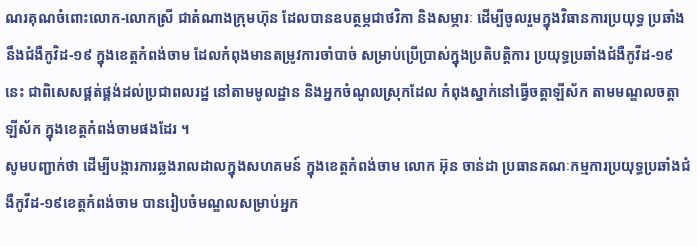ណរគុណចំពោះលោក-លោកស្រី ជាតំណាងក្រុមហ៊ុន ដែលបានឧបត្ថម្ភជាថវិកា និងសម្ភារៈ ដើម្បីចូលរួមក្នុងវិធានការប្រយុទ្ធ ប្រឆាំងនឹងជំងឺកូវិដ-១៩ ក្នុងខេត្តកំពង់ចាម ដែលកំពុងមានតម្រូវការចាំបាច់ សម្រាប់ប្រើប្រាស់ក្នុងប្រតិបត្តិការ ប្រយុទ្ធប្រឆាំងជំងឺកូវីដ-១៩នេះ ជាពិសេសផ្គត់ផ្គង់ដល់ប្រជាពលរដ្ឋ នៅតាមមូលដ្ឋាន និងអ្នកចំណូលស្រុកដែល កំពុងស្នាក់នៅធ្វើចត្តាឡីស័ក តាមមណ្ឌលចត្តាឡីស័ក ក្នុងខេត្តកំពង់ចាមផងដែរ ។
សូមបញ្ជាក់ថា ដើម្បីបង្ការការឆ្លងរាលដាលក្នុងសហគមន៍ ក្នុងខេត្តកំពង់ចាម លោក អ៊ុន ចាន់ដា ប្រធានគណៈកម្មការប្រយុទ្ធប្រឆាំងជំងឺកូវីដ-១៩ខេត្តកំពង់ចាម បានរៀបចំមណ្ឌលសម្រាប់អ្នក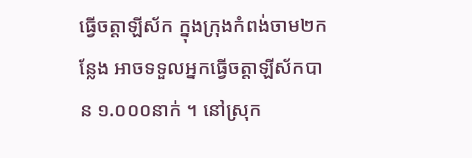ធ្វើចត្តាឡីស័ក ក្នុងក្រុងកំពង់ចាម២កន្លែង អាចទទួលអ្នកធ្វើចត្តាឡីស័កបាន ១.០០០នាក់ ។ នៅស្រុក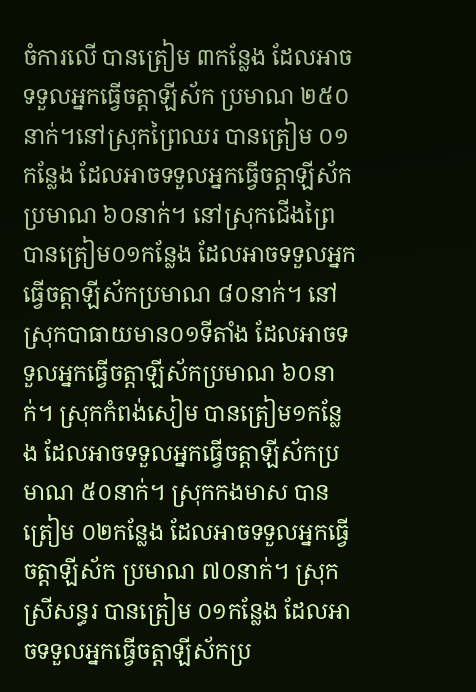ចំការលើ បានត្រៀម ៣កន្លែង ដែលអាចទទួលអ្នកធ្វើចត្តាឡីស័ក ប្រមាណ ២៥០នាក់។នៅស្រុកព្រៃឈរ បានត្រៀម ០១កន្លែង ដែលអាចទទួលអ្នកធ្វើចត្តាឡីស័កប្រមាណ ៦០នាក់។ នៅស្រុកជើងព្រៃបានត្រៀម០១កន្លែង ដែលអាចទទួលអ្នកធ្វើចត្តាឡីស័កប្រមាណ ៨០នាក់។ នៅស្រុកបាធាយមាន០១ទីតាំង ដែលអាចទទួលអ្នកធ្វើចត្តាឡីស័កប្រមាណ ៦០នាក់។ ស្រុកកំពង់សៀម បានត្រៀម១កន្លែង ដែលអាចទទួលអ្នកធ្វើចត្តាឡីស័កប្រមាណ ៥០នាក់។ ស្រុកកងមាស បានត្រៀម ០២កន្លែង ដែលអាចទទួលអ្នកធ្វើចត្តាឡីស័ក ប្រមាណ ៧០នាក់។ ស្រុកស្រីសន្ធរ បានត្រៀម ០១កន្លែង ដែលអាចទទួលអ្នកធ្វើចត្តាឡីស័កប្រ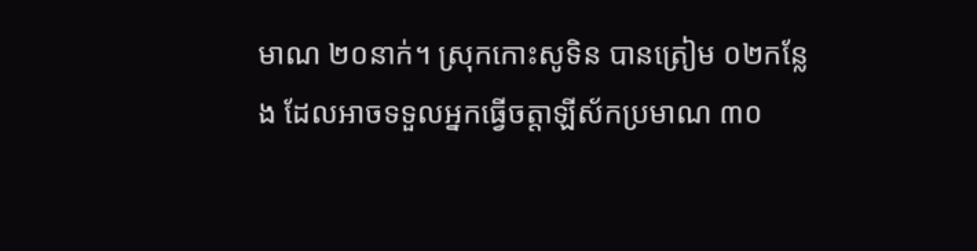មាណ ២០នាក់។ ស្រុកកោះសូទិន បានត្រៀម ០២កន្លែង ដែលអាចទទួលអ្នកធ្វើចត្តាឡីស័កប្រមាណ ៣០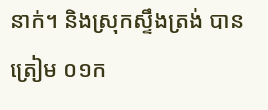នាក់។ និងស្រុកស្ទឹងត្រង់ បានត្រៀម ០១ក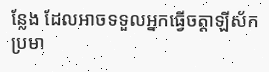ន្លែង ដែលអាចទទួលអ្នកធ្វើចត្តាឡីស័កប្រមា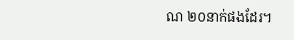ណ ២០នាក់ផងដែរ។